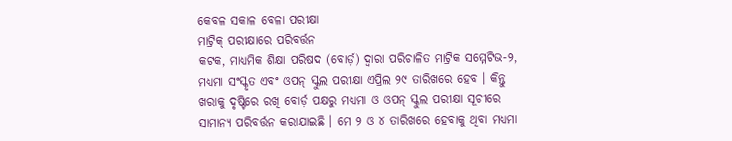କେବଳ ସକାଳ ବେଳା ପରୀକ୍ଷା
ମାଟ୍ରିକ୍ ପରୀକ୍ଷାରେ ପରିବର୍ତ୍ତନ
କଟକ, ମାଧ୍ୟମିକ ଶିକ୍ଷା ପରିଷଦ (ବୋର୍ଡ଼) ଦ୍ୱାରା ପରିଚାଳିତ ମାଟ୍ରିକ ସମ୍ମେଟିଭ-୨, ମଧ୍ୟମା ସଂସ୍କୃତ ଏବଂ ଓପନ୍ ସ୍କୁଲ ପରୀକ୍ଷା ଏପ୍ରିଲ ୨୯ ତାରିଖରେ ହେବ । କିନ୍ତୁ ଖରାକୁ ଦୃଷ୍ଟିରେ ରଖି ବୋର୍ଡ଼ ପକ୍ଷରୁ ମଧ୍ୟମା ଓ ଓପନ୍ ସ୍କୁଲ ପରୀକ୍ଷା ସୂଚୀରେ ସାମାନ୍ୟ ପରିବର୍ତ୍ତନ କରାଯାଇଛି । ମେ ୨ ଓ ୪ ତାରିଖରେ ହେବାକୁ ଥିବା ମଧ୍ୟମା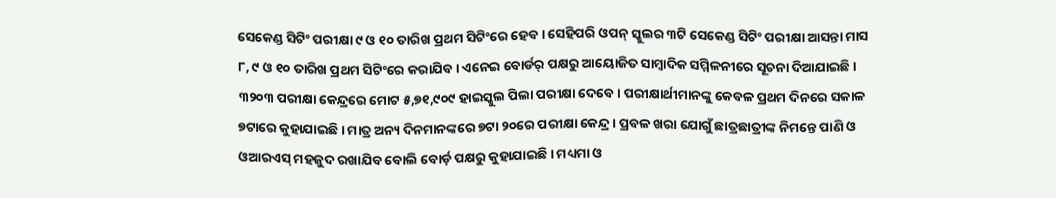ସେକେଣ୍ଡ ସିଟିଂ ପରୀକ୍ଷା ୯ ଓ ୧୦ ତାରିଖ ପ୍ରଥମ ସିଟିଂରେ ହେବ । ସେହିପରି ଓପନ୍ ସ୍କୁଲର ୩ଟି ସେକେଣ୍ଡ ସିଟିଂ ପରୀକ୍ଷା ଆସନ୍ତା ମାସ ୮, ୯ ଓ ୧୦ ତାରିଖ ପ୍ରଥମ ସିଟିଂରେ କରାଯିବ । ଏନେଇ ବୋର୍ଡର୍ ପକ୍ଷରୁ ଆୟୋଜିତ ସାମ୍ବାଦିକ ସମ୍ମିଳନୀରେ ସୂଚନା ଦିଆଯାଇଛି । ୩୨୦୩ ପରୀକ୍ଷା କେନ୍ଦ୍ରରେ ମୋଟ ୫,୭୧,୯୦୯ ହାଇସ୍କୁଲ ପିଲା ପରୀକ୍ଷା ଦେବେ । ପରୀକ୍ଷାର୍ଥୀମାନଙ୍କୁ କେବଳ ପ୍ରଥମ ଦିନରେ ସକାଳ ୭ଟାରେ କୁହାଯାଇଛି । ମାତ୍ର ଅନ୍ୟ ଦିନମାନଙ୍କରେ ୭ଟା ୨୦ରେ ପରୀକ୍ଷା କେନ୍ଦ୍ର । ପ୍ରବଳ ଖରା ଯୋଗୁଁ ଛାତ୍ରଛାତ୍ରୀଙ୍କ ନିମନ୍ତେ ପାଣି ଓ ଓଆରଏସ୍ ମହଜୁଦ ରଖାଯିବ ବୋଲି ବୋର୍ଡ଼ ପକ୍ଷରୁ କୁହାଯାଇଛି । ମଧ୍ୟମା ଓ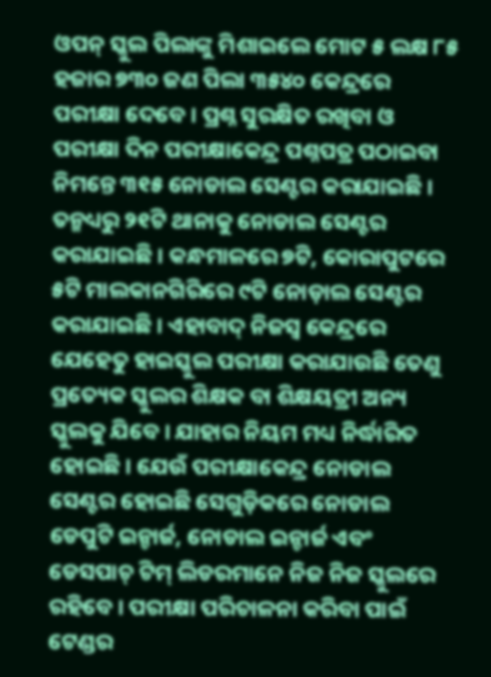ଓପନ୍ ସ୍କୁଲ ପିଲାଙ୍କୁ ମିଶାଇଲେ ମୋଟ ୫ ଲକ୍ଷ ୮୫ ହଜାର ୭୩୦ ଜଣ ପିଲା ୩୫୪୦ କେନ୍ଦ୍ରରେ ପରୀକ୍ଷା ଦେବେ । ପ୍ରଶ୍ନ ସୁରକ୍ଷିତ ରଖିବା ଓ ପରୀକ୍ଷା ଦିନ ପରୀକ୍ଷାକେନ୍ଦ୍ର ପଶ୍ନପତ୍ର ପଠାଇବା ନିମନ୍ତେ ୩୧୫ ନୋଡାଲ ସେଣ୍ଟର କରାଯାଇଛି । ତନ୍ମଧ୍ୟରୁ ୨୧ଟି ଥାନାକୁ ନୋଡାଲ ସେଣ୍ଟର କରାଯାଇଛି । କନ୍ଧମାଳରେ ୭ଟି, କୋରାପୁଟରେ ୫ଟି ମାଲକାନଗିରିରେ ୯ଟି ନୋଡ଼ାଲ ସେଣ୍ଟର କରାଯାଇଛି । ଏହାବାଦ୍ ନିଜସ୍ୱ କେନ୍ଦ୍ରରେ ଯେହେତୁ ହାଇସ୍କୁଲ ପରୀକ୍ଷା କରାଯାଉଛି ତେଣୁ ପ୍ରତ୍ୟେକ ସ୍କୁଲର ଶିକ୍ଷକ ବା ଶିକ୍ଷୟତ୍ରୀ ଅନ୍ୟ ସ୍କୁଲକୁ ଯିବେ । ଯାହାର ନିୟମ ମଧ୍ୟ ନିର୍ଦ୍ଧାରିତ ହୋଇଛି । ଯେଉଁ ପରୀକ୍ଷାକେନ୍ଦ୍ର ନୋଡାଲ ସେଣ୍ଟର ହୋଇଛି ସେଗୁଡ଼ିକରେ ନୋଡାଲ ଡେପୁଟି ଇନ୍ଚାର୍ଜ, ନୋଡାଲ ଇନ୍ଚାର୍ଜ ଏବଂ ଡେସପାଚ୍ ଟିମ୍ ଲିଡରମାନେ ନିଜ ନିଜ ସ୍କୁଲରେ ରହିବେ । ପରୀକ୍ଷା ପରିଚାଳନା କରିବା ପାଇଁ ଟେଣ୍ଡର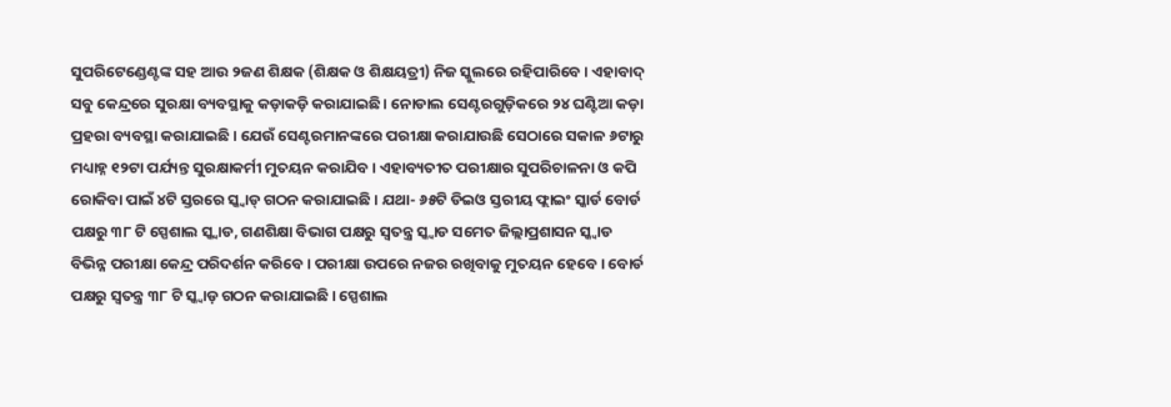ସୁପରିଟେଣ୍ଡେଣ୍ଟଙ୍କ ସହ ଆଉ ୨ଜଣ ଶିକ୍ଷକ (ଶିକ୍ଷକ ଓ ଶିକ୍ଷୟତ୍ରୀ) ନିଜ ସ୍କୁଲରେ ରହିପାରିବେ । ଏହାବାଦ୍ ସବୁ କେନ୍ଦ୍ରରେ ସୁରକ୍ଷା ବ୍ୟବସ୍ଥାକୁ କଡ଼ାକଡ଼ି କରାଯାଇଛି । ନୋଡାଲ ସେଣ୍ଟରଗୁଡ଼ିକରେ ୨୪ ଘଣ୍ଟିଆ କଡ଼ା ପ୍ରହରା ବ୍ୟବସ୍ଥା କରାଯାଇଛି । ଯେଉଁ ସେଣ୍ଟରମାନଙ୍କରେ ପରୀକ୍ଷା କରାଯାଉଛି ସେଠାରେ ସକାଳ ୬ଟାରୁ ମଧ୍ୟାହ୍ନ ୧୨ଟା ପର୍ଯ୍ୟନ୍ତ ସୁରକ୍ଷାକର୍ମୀ ମୁତୟନ କରାଯିବ । ଏହାବ୍ୟତୀତ ପରୀକ୍ଷାର ସୁପରିଚାଳନା ଓ କପି ରୋକିବା ପାଇଁ ୪ଟି ସ୍ତରରେ ସ୍କ୍ୱାଡ୍ ଗଠନ କରାଯାଇଛି । ଯଥା- ୬୫ଟି ଡିଇଓ ସ୍ତରୀୟ ଫ୍ଲାଇଂ ସ୍କାର୍ଡ ବୋର୍ଡ ପକ୍ଷରୁ ୩୮ ଟି ସ୍ପେଶାଲ ସ୍କ୍ୱାଡ, ଗଣଶିକ୍ଷା ବିଭାଗ ପକ୍ଷରୁ ସ୍ୱତନ୍ତ୍ର ସ୍କ୍ୱାଡ ସମେତ ଜିଲ୍ଲାପ୍ରଶାସନ ସ୍କ୍ୱାଡ ବିଭିନ୍ନ ପରୀକ୍ଷା କେନ୍ଦ୍ର ପରିଦର୍ଶନ କରିବେ । ପରୀକ୍ଷା ଉପରେ ନଜର ରଖିବାକୁ ମୁତୟନ ହେବେ । ବୋର୍ଡ ପକ୍ଷରୁ ସ୍ୱତନ୍ତ୍ର ୩୮ ଟି ସ୍କ୍ୱାଡ଼ ଗଠନ କରାଯାଇଛି । ସ୍ପେଶାଲ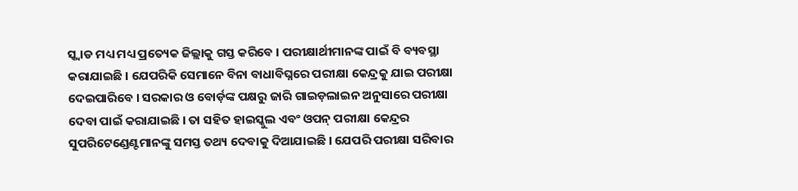ସ୍କ୍ୱାଡ ମଧ୍ୟ ମଧ୍ୟ ପ୍ରତ୍ୟେକ ଜିଲ୍ଲାକୁ ଗସ୍ତ କରିବେ । ପରୀକ୍ଷାର୍ଥୀମାନଙ୍କ ପାଇଁ ବି ବ୍ୟବସ୍ଥା କରାଯାଇଛି । ଯେପରିକି ସେମାନେ ବିନା ବାଧାବିଘ୍ନରେ ପରୀକ୍ଷା କେନ୍ଦ୍ରକୁ ଯାଇ ପରୀକ୍ଷା ଦେଇପାରିବେ । ସରକାର ଓ ବୋର୍ଡ଼ଙ୍କ ପକ୍ଷରୁ ଜାରି ଗାଇଡ଼ଲାଇନ ଅନୁସାରେ ପରୀକ୍ଷା ଦେବା ପାଇଁ କରାଯାଇଛି । ତା ସହିତ ହାଇସ୍କୁଲ ଏବଂ ଓପନ୍ ପରୀକ୍ଷା କେନ୍ଦ୍ରର ସୁପରିଟେଣ୍ଡେଣ୍ଟମାନଙ୍କୁ ସମସ୍ତ ତଥ୍ୟ ଦେବାକୁ ଦିଆଯାଇଛି । ଯେପରି ପରୀକ୍ଷା ସରିବାର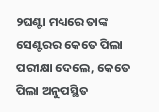୨ଘଣ୍ଟା ମଧ୍ୟରେ ତାଙ୍କ ସେଣ୍ଟରର କେତେ ପିଲା ପରୀକ୍ଷା ଦେଲେ, କେତେ ପିଲା ଅନୁପସ୍ଥିତ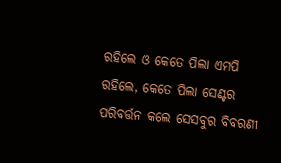ରହିଲେ ଓ କେତେ ପିଲା ଏମପି ରହିଲେ, କେତେ ପିଲା ସେଣ୍ଟର ପରିବର୍ତ୍ତନ କଲେ ସେସବୁର ବିବରଣୀ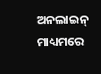ଅନଲାଇନ୍ ମାଧ୍ୟମରେ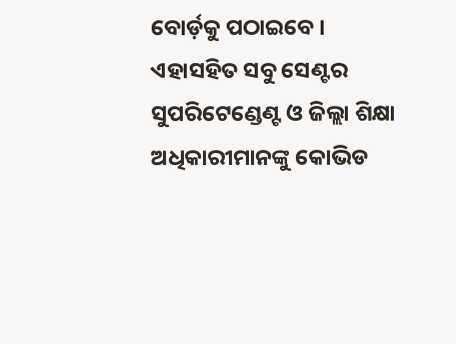ବୋର୍ଡ଼କୁ ପଠାଇବେ । ଏହାସହିତ ସବୁ ସେଣ୍ଟର ସୁପରିଟେଣ୍ଡେଣ୍ଟ ଓ ଜିଲ୍ଲା ଶିକ୍ଷା ଅଧିକାରୀମାନଙ୍କୁ କୋଭିଡ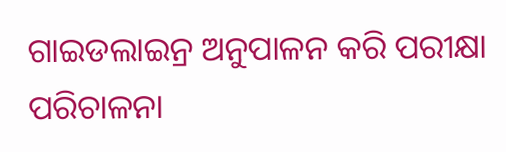ଗାଇଡଲାଇନ୍ର ଅନୁପାଳନ କରି ପରୀକ୍ଷା ପରିଚାଳନା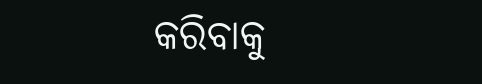କରିବାକୁ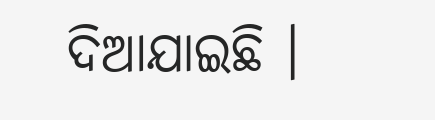ଦିଆଯାଇଛି ।